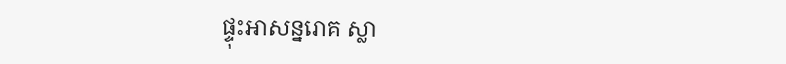ផ្ទុះអាសន្នរោគ ស្លា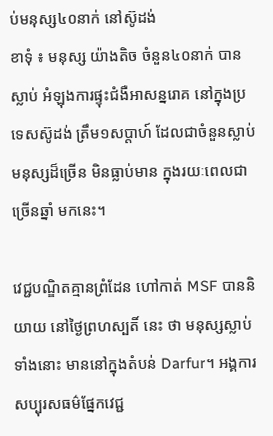ប់មនុស្ស៤០នាក់ នៅស៊ូដង់
ខាទុំ ៖ មនុស្ស យ៉ាងតិច ចំនួន៤០នាក់ បានស្លាប់ អំឡុងការផ្ទុះជំងឺអាសន្នរោគ នៅក្នុងប្រទេសស៊ូដង់ ត្រឹម១សប្តាហ៍ ដែលជាចំនួនស្លាប់មនុស្សដ៏ច្រើន មិនធ្លាប់មាន ក្នុងរយៈពេលជាច្រើនឆ្នាំ មកនេះ។

វេជ្ជបណ្ឌិតគ្មានព្រំដែន ហៅកាត់ MSF បាននិយាយ នៅថ្ងៃព្រហស្បតិ៍ នេះ ថា មនុស្សស្លាប់ទាំងនោះ មាននៅក្នុងតំបន់ Darfur។ អង្គការសប្បុរសធម៌ផ្នែកវេជ្ជ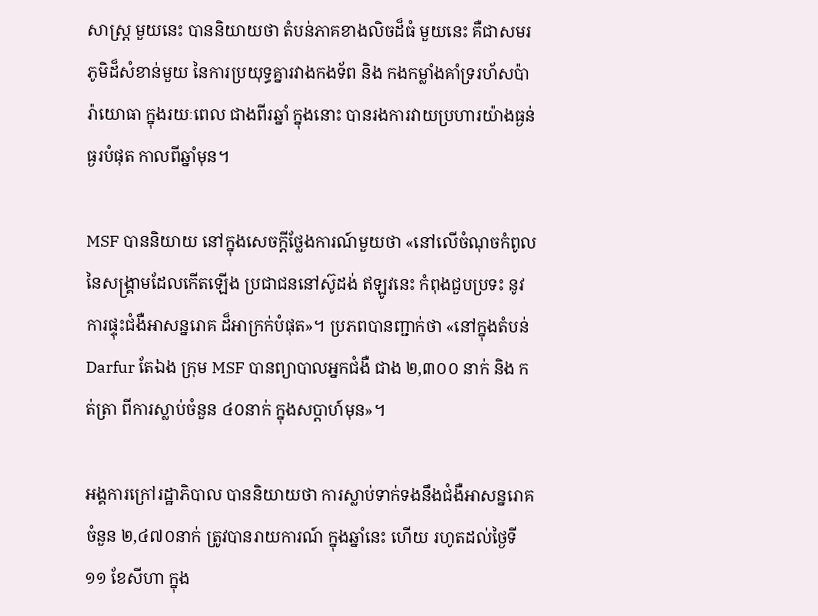សាស្រ្ត មួយនេះ បាននិយាយថា តំបន់ភាគខាងលិចដ៏ធំ មួយនេះ គឺជាសមរភូមិដ៏សំខាន់មួយ នៃការប្រយុទ្ធគ្នារវាងកងទ័ព និង កងកម្លាំងគាំទ្ររហ័សប៉ារ៉ាយោធា ក្នុងរយៈពេល ជាងពីរឆ្នាំ ក្នុងនោះ បានរងការវាយប្រហារយ៉ាងធ្ងន់ធ្ងរបំផុត កាលពីឆ្នាំមុន។

MSF បាននិយាយ នៅក្នុងសេចក្តីថ្លែងការណ៍មួយថា «នៅលើចំណុចកំពូលនៃសង្រ្គាមដែលកើតឡើង ប្រជាជននៅស៊ូដង់ ឥឡូវនេះ កំពុងជួបប្រទះ នូវការផ្ទុះជំងឺអាសន្នរោគ ដ៏អាក្រក់បំផុត»។ ប្រភពបានញ្ជាក់ថា «នៅក្នុងតំបន់ Darfur តែឯង ក្រុម MSF បានព្យាបាលអ្នកជំងឺ ជាង ២,៣០០ នាក់ និង កត់ត្រា ពីការស្លាប់ចំនួន ៤០នាក់ ក្នុងសប្តាហ៍មុន»។

អង្គការក្រៅរដ្ឋាភិបាល បាននិយាយថា ការស្លាប់ទាក់ទងនឹងជំងឺអាសន្នរោគ ចំនួន ២,៤៧០នាក់ ត្រូវបានរាយការណ៍ ក្នុងឆ្នាំនេះ ហើយ រហូតដល់ថ្ងៃទី ១១ ខែសីហា ក្នុង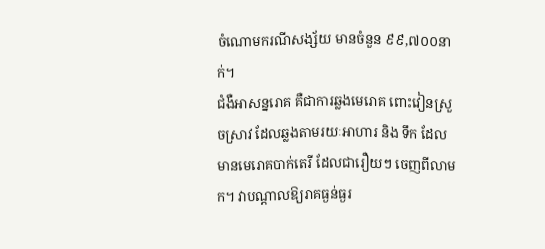ចំណោមករណីសង្ស័យ មានចំនួន ៩៩,៧០០នាក់។
ជំងឺអាសន្នរោគ គឺជាការឆ្លងមេរោគ ពោះវៀនស្រួចស្រាវ ដែលឆ្លងតាមរយៈអាហារ និង ទឹក ដែលមានមេរោគបាក់តេរី ដែលជារឿយៗ ចេញពីលាមក។ វាបណ្តាលឱ្យរាគធ្ងន់ធ្ងរ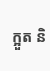ក្អួត និ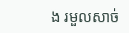ង រមួលសាច់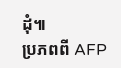ដុំ៕
ប្រភពពី AFP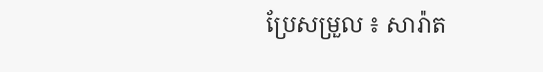ប្រែសម្រួល ៖ សារ៉ាត